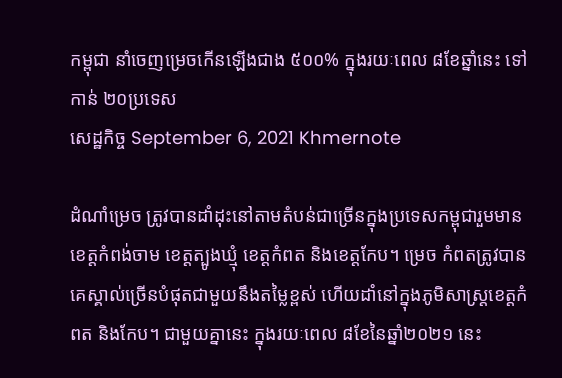កម្ពុជា នាំចេញម្រេចកើនឡើងជាង ៥០០% ក្នុងរយៈពេល ៨ខែឆ្នាំនេះ ទៅកាន់ ២០ប្រទេស
សេដ្ឋកិច្ច September 6, 2021 Khmernote

ដំណាំម្រេច ត្រូវបានដាំដុះនៅតាមតំបន់ជាច្រើនក្នុងប្រទេសកម្ពុជារួមមាន ខេត្តកំពង់ចាម ខេត្តត្បូងឃ្មុំ ខេត្តកំពត និងខេត្តកែប។ ម្រេច កំពតត្រូវបានគេស្គាល់ច្រើនបំផុតជាមួយនឹងតម្លៃខ្ពស់ ហើយដាំនៅក្នុងភូមិសាស្ត្រខេត្តកំពត និងកែប។ ជាមួយគ្នានេះ ក្នុងរយៈពេល ៨ខែនៃឆ្នាំ២០២១ នេះ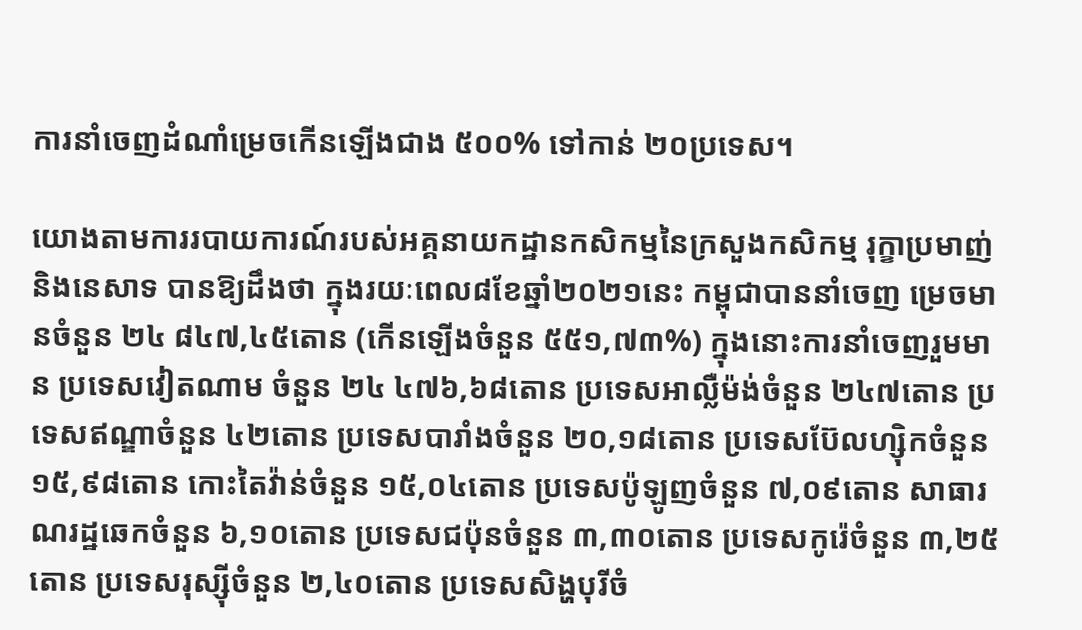ការនាំចេញដំណាំម្រេចកើនឡើងជាង ៥០០% ទៅកាន់ ២០ប្រទេស។

យោងតាមការរបាយការណ៍របស់អគ្គនាយកដ្ឋានកសិកម្មនៃក្រសួងកសិកម្ម រុក្ខាប្រមាញ់ និងនេសាទ បានឱ្យដឹងថា ក្នុងរយៈពេល៨ខែឆ្នាំ២០២១នេះ កម្ពុជាបាននាំចេញ ម្រេចមានចំនួន ២៤ ៨៤៧,៤៥តោន (កើនឡើងចំនួន ៥៥១,៧៣%) ក្នុងនោះការនាំចេញរួមមាន ប្រទេសវៀតណាម ចំនួន ២៤ ៤៧៦,៦៨តោន ប្រទេសអាល្លឺម៉ង់ចំនួន ២៤៧តោន ប្រទេសឥណ្ឌាចំនួន ៤២តោន ប្រទេសបារាំងចំនួន ២០,១៨តោន ប្រទេសប៊ែលហ្ស៊ិកចំនួន ១៥,៩៨តោន កោះតៃវ៉ាន់ចំនួន ១៥,០៤តោន ប្រទេសប៉ូឡូញចំនួន ៧,០៩តោន សាធារណរដ្ឋឆេកចំនួន ៦,១០តោន ប្រទេសជប៉ុនចំនួន ៣,៣០តោន ប្រទេសកូរ៉េចំនួន ៣,២៥តោន ប្រទេសរុស្ស៊ីចំនួន ២,៤០តោន ប្រទេសសិង្ហបុរីចំ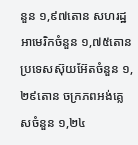នួន ១,៩៧តោន សហរដ្ឋអាមេរិកចំនួន ១,៧៥តោន ប្រទេសស៊ុយអ៊ែតចំនួន ១,២៩តោន ចក្រភពអង់គ្លេសចំនួន ១,២៤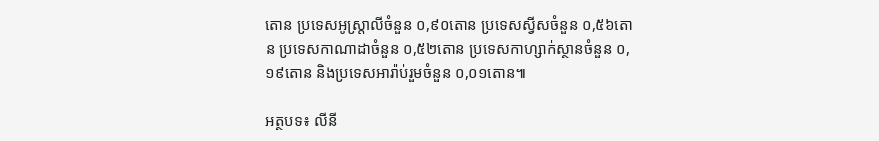តោន ប្រទេសអូស្រ្តាលីចំនួន ០,៩០តោន ប្រទេសស្វីសចំនួន ០,៥៦តោន ប្រទេសកាណាដាចំនួន ០,៥២តោន ប្រទេសកាហ្សាក់ស្ថានចំនួន ០,១៩តោន និងប្រទេសអារ៉ាប់រួមចំនួន ០,០១តោន៕

អត្ថបទ៖ លីនី